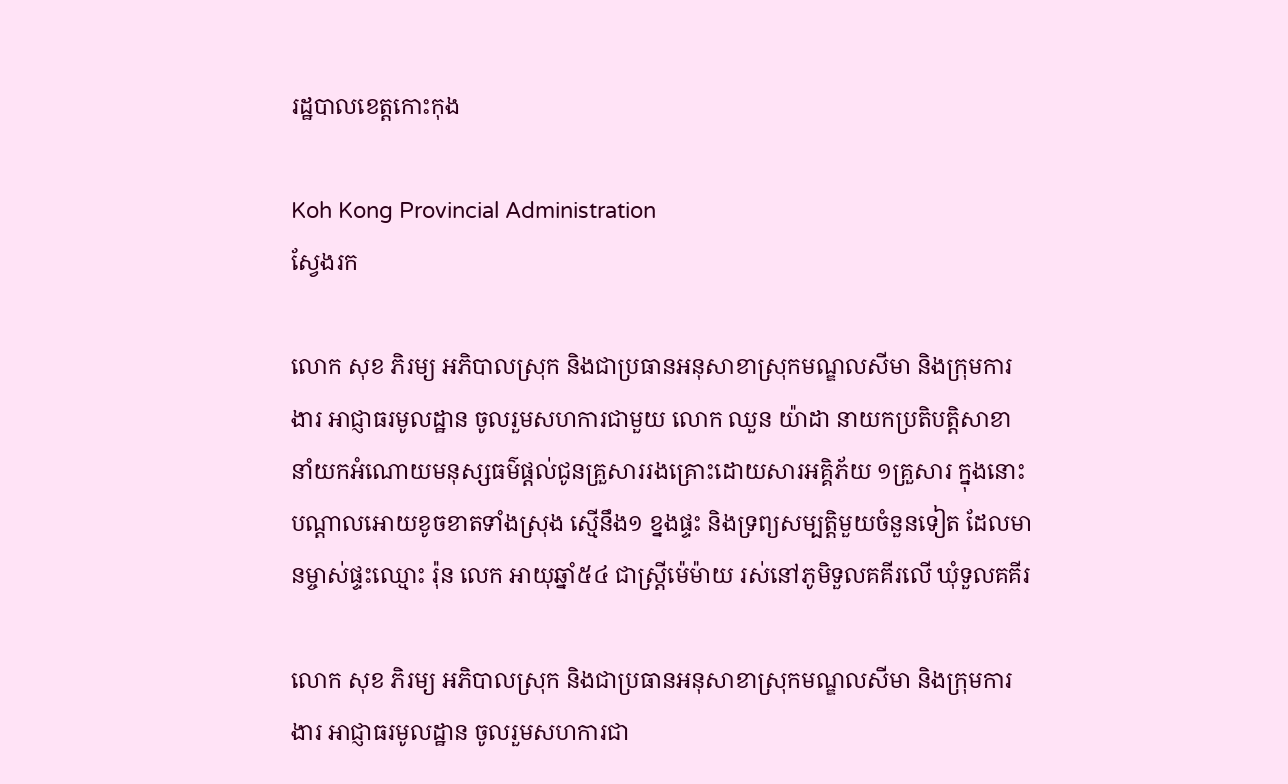រដ្ឋបាលខេត្តកោះកុង

Koh Kong Provincial Administration
ស្វែងរក

លោក សុខ ភិរម្យ អភិបាលស្រុក និងជាប្រធានអនុសាខាស្រុកមណ្ឌលសីមា និងក្រុមការងារ អាជ្ញាធរមូលដ្ឋាន ចូលរួមសហការជាមួយ លោក ឈួន យ៉ាដា នាយកប្រតិបត្តិសាខា នាំយកអំណោយមនុស្សធម៌ផ្តល់ជូនគ្រួសាររងគ្រោះដោយសារអគ្គិភ័យ ១គ្រួសារ ក្នុងនោះបណ្តាលអោយខូចខាតទាំងស្រុង ស្មើនឹង១ ខ្នងផ្ទះ និងទ្រព្យសម្បត្តិមួយចំនួនទៀត ដែលមានម្ចាស់ផ្ទះឈ្មោះ រ៉ុន លេក អាយុឆ្នាំ៥៤ ជាស្ត្រីម៉េម៉ាយ រស់នៅភូមិទួលគគីរលើ ឃុំទួលគគីរ

លោក សុខ ភិរម្យ អភិបាលស្រុក និងជាប្រធានអនុសាខាស្រុកមណ្ឌលសីមា និងក្រុមការងារ អាជ្ញាធរមូលដ្ឋាន ចូលរួមសហការជា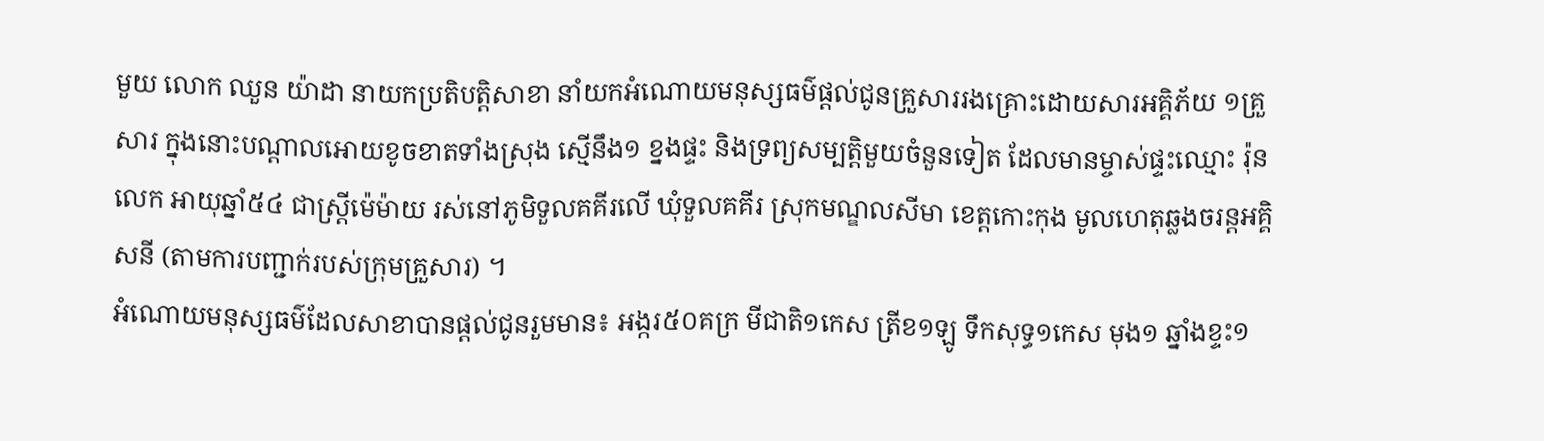មួយ លោក ឈួន យ៉ាដា នាយកប្រតិបត្តិសាខា នាំយកអំណោយមនុស្សធម៌ផ្តល់ជូនគ្រួសាររងគ្រោះដោយសារអគ្គិភ័យ ១គ្រួសារ ក្នុងនោះបណ្តាលអោយខូចខាតទាំងស្រុង ស្មើនឹង១ ខ្នងផ្ទះ និងទ្រព្យសម្បត្តិមួយចំនួនទៀត ដែលមានម្ចាស់ផ្ទះឈ្មោះ រ៉ុន លេក អាយុឆ្នាំ៥៤ ជាស្ត្រីម៉េម៉ាយ រស់នៅភូមិទួលគគីរលើ ឃុំទួលគគីរ ស្រុកមណ្ឌលសីមា ខេត្តកោះកុង មូលហេតុឆ្លងចរន្តអគ្គិសនី (តាមការបញ្ជាក់របស់ក្រុមគ្រួសារ) ។
អំណោយមនុស្សធម៌ដែលសាខាបានផ្ដល់ជូនរួមមាន៖ អង្ករ៥០គក្រ មីជាតិ១កេស ត្រីខ១ឡូ ទឹកសុទ្ធ១កេស មុង១ ឆ្នាំងខ្ទះ១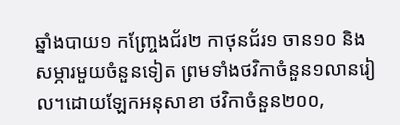ឆ្នាំងបាយ១ កញ្ច្រែងជ័រ២ កាថុនជ័រ១ ចាន១០ និងសម្ភារមួយចំនួនទៀត ព្រមទាំងថវិកាចំនួន១លានរៀល។ដោយឡែកអនុសាខា ថវិកាចំនួន២០០,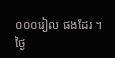០០០រៀល ផងដែរ ។
ថ្ងៃ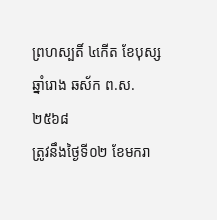ព្រហស្បតិ៍ ៤កើត ខែបុស្ស ឆ្នាំរោង ឆស័ក ព.ស.២៥៦៨
ត្រូវនឹងថ្ងៃទី០២ ខែមករា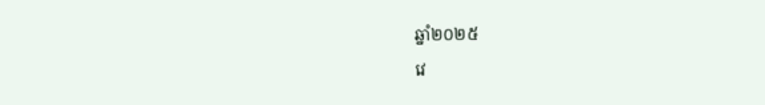ឆ្នាំ២០២៥
វេ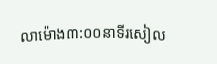លាម៉ោង៣:០០នាទីរសៀល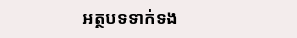អត្ថបទទាក់ទង